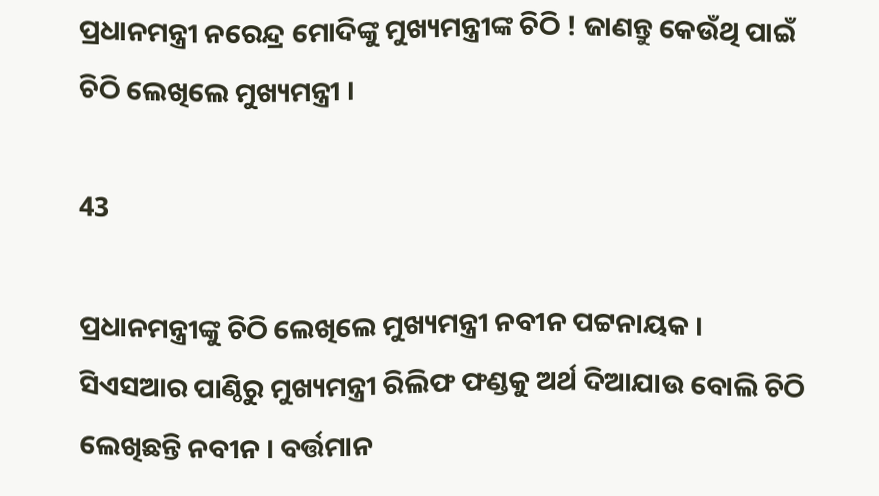ପ୍ରଧାନମନ୍ତ୍ରୀ ନରେନ୍ଦ୍ର ମୋଦିଙ୍କୁ ମୁଖ୍ୟମନ୍ତ୍ରୀଙ୍କ ଚିଠି ! ଜାଣନ୍ତୁ କେଉଁଥି ପାଇଁ ଚିଠି ଲେଖିଲେ ମୁଖ୍ୟମନ୍ତ୍ରୀ ।

43

ପ୍ରଧାନମନ୍ତ୍ରୀଙ୍କୁ ଚିଠି ଲେଖିଲେ ମୁଖ୍ୟମନ୍ତ୍ରୀ ନବୀନ ପଟ୍ଟନାୟକ । ସିଏସଆର ପାଣ୍ଠିରୁ ମୁଖ୍ୟମନ୍ତ୍ରୀ ରିଲିଫ ଫଣ୍ଡକୁ ଅର୍ଥ ଦିଆଯାଉ ବୋଲି ଚିଠି ଲେଖିଛନ୍ତି ନବୀନ । ବର୍ତ୍ତମାନ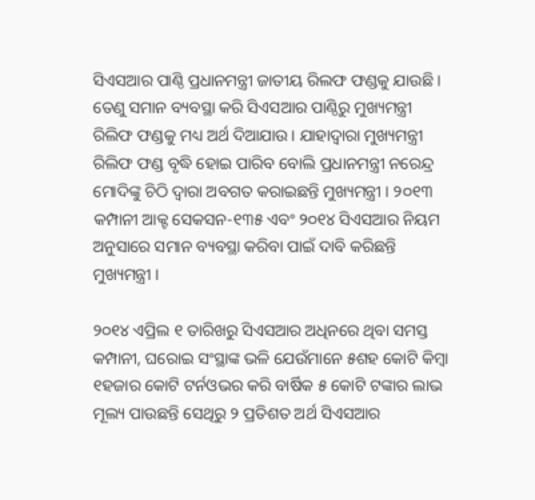ସିଏସଆର ପାଣ୍ଠି ପ୍ରଧାନମନ୍ତ୍ରୀ ଜାତୀୟ ରିଲଫ ଫଣ୍ଡକୁ ଯାଉଛି । ତେଣୁ ସମାନ ବ୍ୟବସ୍ଥା କରି ସିଏସଆର ପାଣ୍ଠିରୁ ମୁଖ୍ୟମନ୍ତ୍ରୀ ରିଲିଫ ଫଣ୍ଡକୁ ମଧ୍ୟ ଅର୍ଥ ଦିଆଯାଉ । ଯାହାଦ୍ୱାରା ମୁଖ୍ୟମନ୍ତ୍ରୀ ରିଲିଫ ଫଣ୍ଡ ବୃଦ୍ଧି ହୋଇ ପାରିବ ବୋଲି ପ୍ରଧାନମନ୍ତ୍ରୀ ନରେନ୍ଦ୍ର ମୋଦିଙ୍କୁ ଚିଠି ଦ୍ୱାରା ଅବଗତ କରାଇଛନ୍ତି ମୁଖ୍ୟମନ୍ତ୍ରୀ । ୨୦୧୩ କମ୍ପାନୀ ଆକ୍ଟ ସେକସନ-୧୩୫ ଏବଂ ୨୦୧୪ ସିଏସଆର ନିୟମ ଅନୁସାରେ ସମାନ ବ୍ୟବସ୍ଥା କରିବା ପାଇଁ ଦାବି କରିଛନ୍ତି ମୁଖ୍ୟମନ୍ତ୍ରୀ ।

୨୦୧୪ ଏପ୍ରିଲ ୧ ତାରିଖରୁ ସିଏସଆର ଅଧିନରେ ଥିବା ସମସ୍ତ କମ୍ପାନୀ, ଘରୋଇ ସଂସ୍ଥାଙ୍କ ଭଳି ଯେଉଁମାନେ ୫ଶହ କୋଟି କିମ୍ବା ୧ହଜାର କୋଟି ଟର୍ନଓଭର କରି ବାର୍ଷିକ ୫ କୋଟି ଟଙ୍କାର ଲାଭ ମୂଲ୍ୟ ପାଉଛନ୍ତି ସେଥିରୁ ୨ ପ୍ରତିଶତ ଅର୍ଥ ସିଏସଆର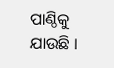ପାଣ୍ଠିକୁ ଯାଉଛି ।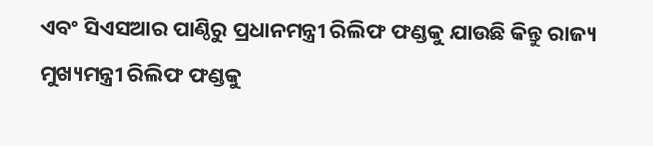ଏବଂ ସିଏସଆର ପାଣ୍ଠିରୁ ପ୍ରଧାନମନ୍ତ୍ରୀ ରିଲିଫ ଫଣ୍ଡକୁ ଯାଉଛି କିନ୍ତୁ ରାଜ୍ୟ ମୁଖ୍ୟମନ୍ତ୍ରୀ ରିଲିଫ ଫଣ୍ଡକୁ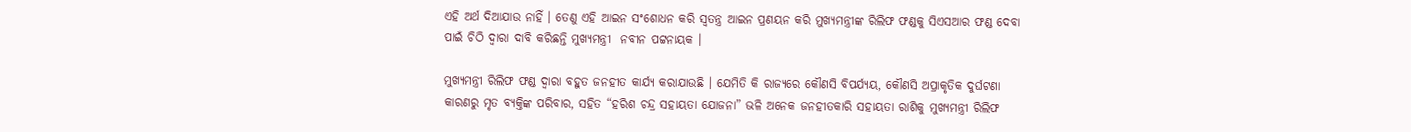ଏହି ଅର୍ଥ ଦିଆଯାଉ ନାହିଁ । ତେଣୁ ଏହି ଆଇନ ସଂଶୋଧନ କରି ସ୍ୱତନ୍ତ୍ର ଆଇନ ପ୍ରଣୟନ କରି ମୁଖ୍ୟମନ୍ତ୍ରୀଙ୍କ ରିଲିଫ ଫଣ୍ଡକୁ ସିଏସଆର ଫଣ୍ଡ ଦେବା ପାଇଁ ଚିଠି ଦ୍ୱାରା ଦାବି କରିଛନ୍ତି ମୁଖ୍ୟମନ୍ତ୍ରୀ  ନବୀନ ପଟ୍ଟନାୟକ ।

ମୁଖ୍ୟମନ୍ତ୍ରୀ ରିଲିଫ ଫଣ୍ଡ ଦ୍ୱାରା ବହୁତ ଜନହୀତ କାର୍ଯ୍ୟ କରାଯାଉଛି । ଯେମିତି କି ରାଜ୍ୟରେ କୌଣସି ବିପର୍ଯ୍ୟୟ, କୌଣସି ଅପ୍ରାକୃତିକ ଦୁର୍ଘଟଣା କାରଣରୁ ମୃତ ବ୍ୟକ୍ତିଙ୍କ ପରିବାର, ସହିତ “ହରିଶ ଚନ୍ଦ୍ର ସହାୟତା ଯୋଜନା” ଭଳି ଅନେକ ଜନହୀତକାରି ସହାୟତା ରାଶିକୁ ମୁଖ୍ୟମନ୍ତ୍ରୀ ରିଲିଫ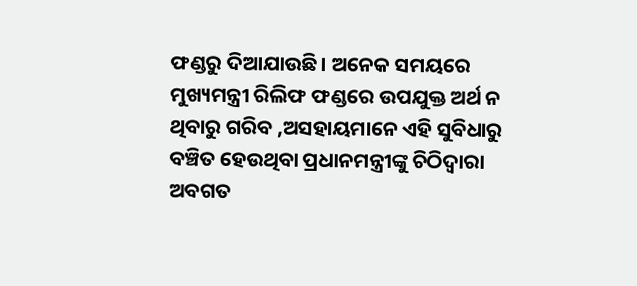ଫଣ୍ଡରୁ ଦିଆଯାଉଛି । ଅନେକ ସମୟରେ ମୁଖ୍ୟମନ୍ତ୍ରୀ ରିଲିଫ ଫଣ୍ଡରେ ଉପଯୁକ୍ତ ଅର୍ଥ ନ ଥିବାରୁ ଗରିବ ,ଅସହାୟମାନେ ଏହି ସୁବିଧାରୁ ବଞ୍ଚିତ ହେଉଥିବା ପ୍ରଧାନମନ୍ତ୍ରୀଙ୍କୁ ଚିଠିଦ୍ୱାରା ଅବଗତ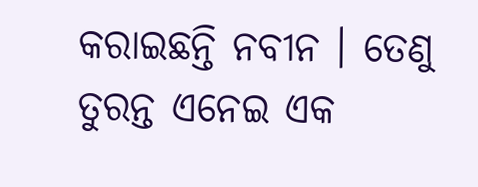କରାଇଛନ୍ତି ନବୀନ । ତେଣୁ ତୁରନ୍ତ ଏନେଇ ଏକ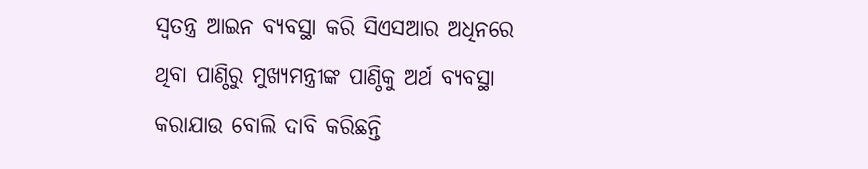ସ୍ୱତନ୍ତ୍ର ଆଇନ ବ୍ୟବସ୍ଥା କରି ସିଏସଆର ଅଧିନରେ ଥିବା ପାଣ୍ଠିରୁ ମୁଖ୍ୟମନ୍ତ୍ରୀଙ୍କ ପାଣ୍ଠିକୁ ଅର୍ଥ ବ୍ୟବସ୍ଥା କରାଯାଉ ବୋଲି ଦାବି କରିଛନ୍ତି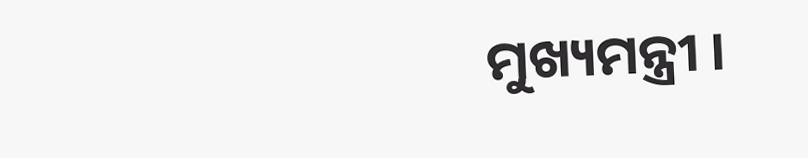ମୁଖ୍ୟମନ୍ତ୍ରୀ ।